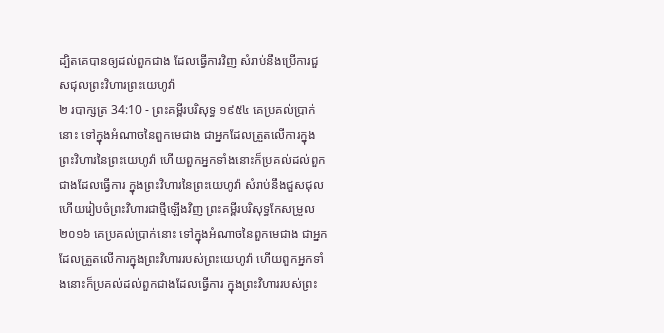ដ្បិតគេបានឲ្យដល់ពួកជាង ដែលធ្វើការវិញ សំរាប់នឹងប្រើការជួសជុលព្រះវិហារព្រះយេហូវ៉ា
២ របាក្សត្រ 34:10 - ព្រះគម្ពីរបរិសុទ្ធ ១៩៥៤ គេប្រគល់ប្រាក់នោះ ទៅក្នុងអំណាចនៃពួកមេជាង ជាអ្នកដែលត្រួតលើការក្នុងព្រះវិហារនៃព្រះយេហូវ៉ា ហើយពួកអ្នកទាំងនោះក៏ប្រគល់ដល់ពួកជាងដែលធ្វើការ ក្នុងព្រះវិហារនៃព្រះយេហូវ៉ា សំរាប់នឹងជួសជុល ហើយរៀបចំព្រះវិហារជាថ្មីឡើងវិញ ព្រះគម្ពីរបរិសុទ្ធកែសម្រួល ២០១៦ គេប្រគល់ប្រាក់នោះ ទៅក្នុងអំណាចនៃពួកមេជាង ជាអ្នកដែលត្រួតលើការក្នុងព្រះវិហាររបស់ព្រះយេហូវ៉ា ហើយពួកអ្នកទាំងនោះក៏ប្រគល់ដល់ពួកជាងដែលធ្វើការ ក្នុងព្រះវិហាររបស់ព្រះ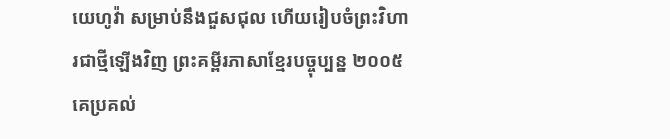យេហូវ៉ា សម្រាប់នឹងជួសជុល ហើយរៀបចំព្រះវិហារជាថ្មីឡើងវិញ ព្រះគម្ពីរភាសាខ្មែរបច្ចុប្បន្ន ២០០៥ គេប្រគល់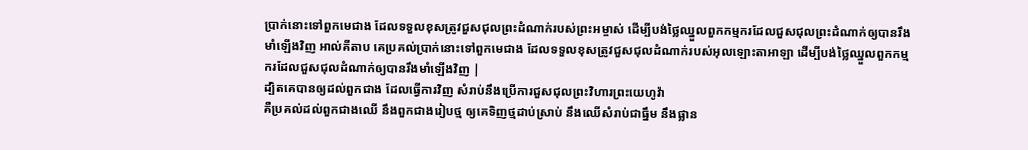ប្រាក់នោះទៅពួកមេជាង ដែលទទួលខុសត្រូវជួសជុលព្រះដំណាក់របស់ព្រះអម្ចាស់ ដើម្បីបង់ថ្លៃឈ្នួលពួកកម្មករដែលជួសជុលព្រះដំណាក់ឲ្យបានរឹងមាំឡើងវិញ អាល់គីតាប គេប្រគល់ប្រាក់នោះទៅពួកមេជាង ដែលទទួលខុសត្រូវជួសជុលដំណាក់របស់អុលឡោះតាអាឡា ដើម្បីបង់ថ្លៃឈ្នួលពួកកម្មករដែលជួសជុលដំណាក់ឲ្យបានរឹងមាំឡើងវិញ |
ដ្បិតគេបានឲ្យដល់ពួកជាង ដែលធ្វើការវិញ សំរាប់នឹងប្រើការជួសជុលព្រះវិហារព្រះយេហូវ៉ា
គឺប្រគល់ដល់ពួកជាងឈើ នឹងពួកជាងរៀបថ្ម ឲ្យគេទិញថ្មដាប់ស្រាប់ នឹងឈើសំរាប់ជាធ្នឹម នឹងផ្លាន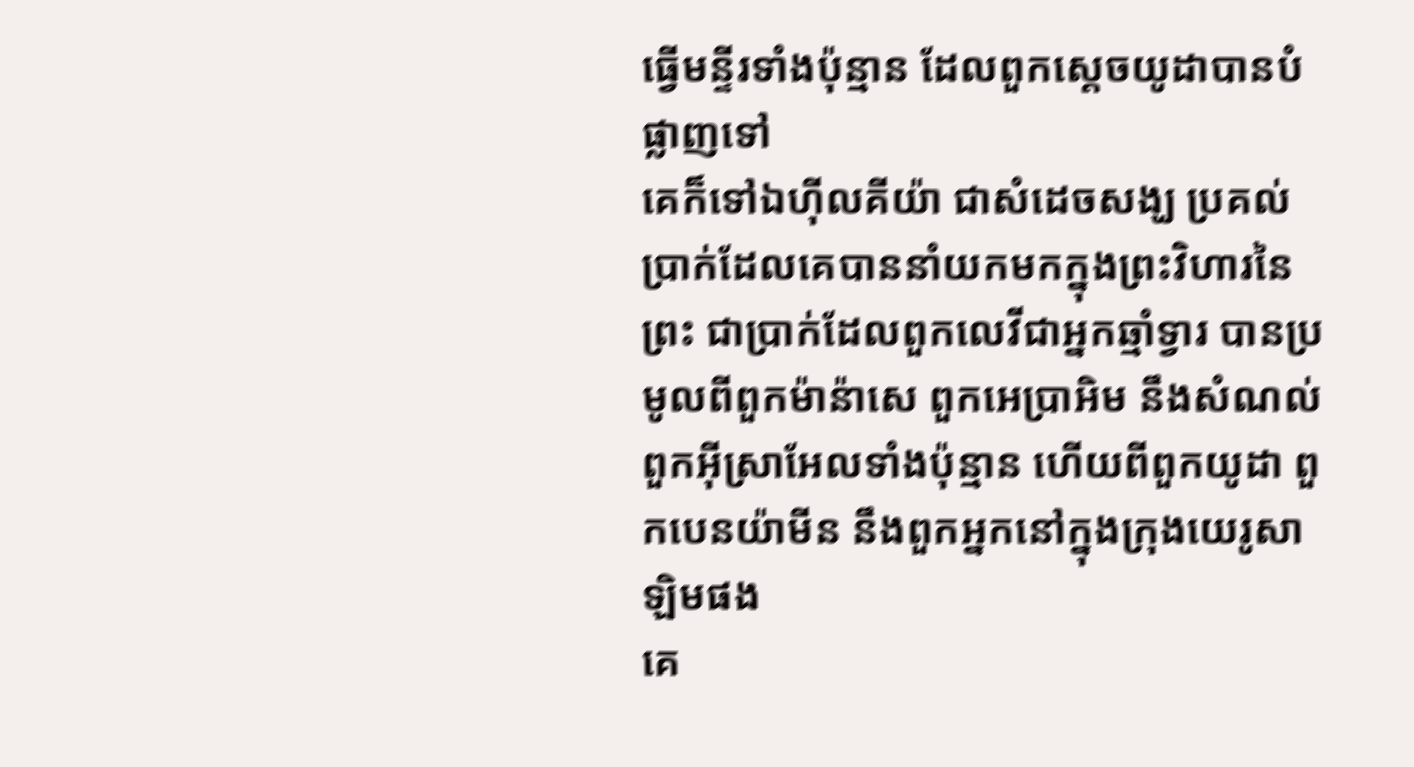ធ្វើមន្ទីរទាំងប៉ុន្មាន ដែលពួកស្តេចយូដាបានបំផ្លាញទៅ
គេក៏ទៅឯហ៊ីលគីយ៉ា ជាសំដេចសង្ឃ ប្រគល់ប្រាក់ដែលគេបាននាំយកមកក្នុងព្រះវិហារនៃព្រះ ជាប្រាក់ដែលពួកលេវីជាអ្នកឆ្មាំទ្វារ បានប្រមូលពីពួកម៉ាន៉ាសេ ពួកអេប្រាអិម នឹងសំណល់ពួកអ៊ីស្រាអែលទាំងប៉ុន្មាន ហើយពីពួកយូដា ពួកបេនយ៉ាមីន នឹងពួកអ្នកនៅក្នុងក្រុងយេរូសាឡិមផង
គេ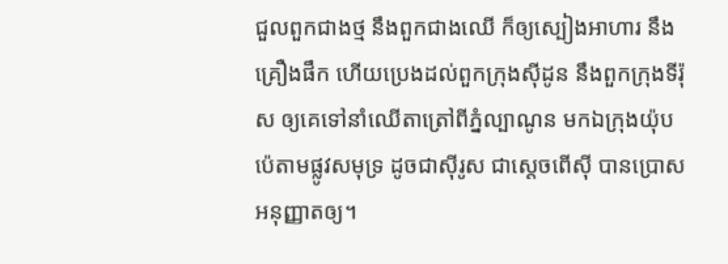ជួលពួកជាងថ្ម នឹងពួកជាងឈើ ក៏ឲ្យស្បៀងអាហារ នឹងគ្រឿងផឹក ហើយប្រេងដល់ពួកក្រុងស៊ីដូន នឹងពួកក្រុងទីរ៉ុស ឲ្យគេទៅនាំឈើតាត្រៅពីភ្នំល្បាណូន មកឯក្រុងយ៉ុបប៉េតាមផ្លូវសមុទ្រ ដូចជាស៊ីរូស ជាស្តេចពើស៊ី បានប្រោសអនុញ្ញាតឲ្យ។